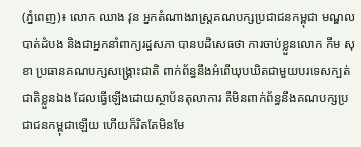(ភ្នំពេញ)៖ លោក ឈាង វុន អ្នកតំណាងរាស្រ្តគណបក្សប្រជាជនកម្ពុជា មណ្ឌលបាត់ដំបង និងជាអ្នកនាំពាក្យរដ្ឋសភា បានបដិសេធថា ការចាប់ខ្លួនលោក កឹម សុខា ប្រធានគណបក្សសង្គ្រោះជាតិ ពាក់ព័ន្ធនឹងអំពើឃុបឃិតជាមួយបរទេសក្បត់ជាតិខ្លួនឯង ដែលធ្វើឡើងដោយស្ថាប័នតុលាការ គឺមិនពាក់ព័ន្ធនឹងគណបក្សប្រជាជនកម្ពុជាឡើយ ហើយក៏រិតតែមិនមែ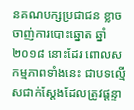នគណបក្សប្រជាជន ខ្លាចចាញ់ការបោះឆ្នោត ឆ្នាំ២០១៨ នោះដែរ ពោលសកម្មភាពទាំងនេះ ជាបទល្មើសជាក់ស្ដែងដែលត្រូវផ្តន្ទា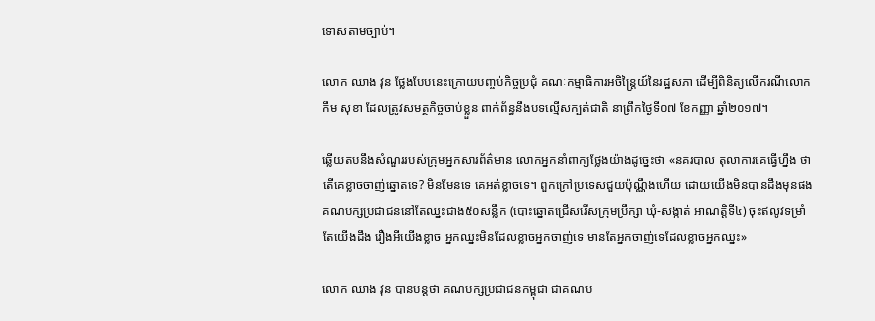ទោសតាមច្បាប់។

លោក ឈាង វុន ថ្លែងបែបនេះក្រោយបញ្ចប់កិច្ចប្រជុំ គណៈកម្មាធិការអចិន្រ្តៃយ៍នៃរដ្ឋសភា ដើម្បីពិនិត្យលើករណីលោក កឹម សុខា ដែលត្រូវសមត្ថកិច្ចចាប់ខ្លួន ពាក់ព័ន្ធនឹងបទល្មើសក្បត់ជាតិ នាព្រឹកថ្ងៃទី០៧ ខែកញ្ញា ឆ្នាំ២០១៧។

ឆ្លើយតបនឹងសំណួររបស់ក្រុមអ្នកសារព័ត៌មាន លោកអ្នកនាំពាក្យថ្លែងយ៉ាងដូច្នេះថា «នគរបាល តុលាការគេធ្វើហ្នឹង ថាតើគេខ្លាចចាញ់ឆ្នោតទេ? មិនមែនទេ គេអត់ខ្លាចទេ។ ពួកក្រៅប្រទេសជួយប៉ុណ្ណឹងហើយ ដោយយើងមិនបានដឹងមុនផង គណបក្សប្រជាជននៅតែឈ្នះជាង៥០សន្លឹក (បោះឆ្នោតជ្រើសរើសក្រុមប្រឹក្សា ឃុំ-សង្កាត់ អាណត្តិទី៤) ចុះឥលូវទម្រាំតែយើងដឹង រឿងអីយើងខ្លាច អ្នកឈ្នះមិនដែលខ្លាចអ្នកចាញ់ទេ មានតែអ្នកចាញ់ទេដែលខ្លាចអ្នកឈ្នះ»

លោក ឈាង វុន បានបន្តថា គណបក្សប្រជាជនកម្ពុជា ជាគណប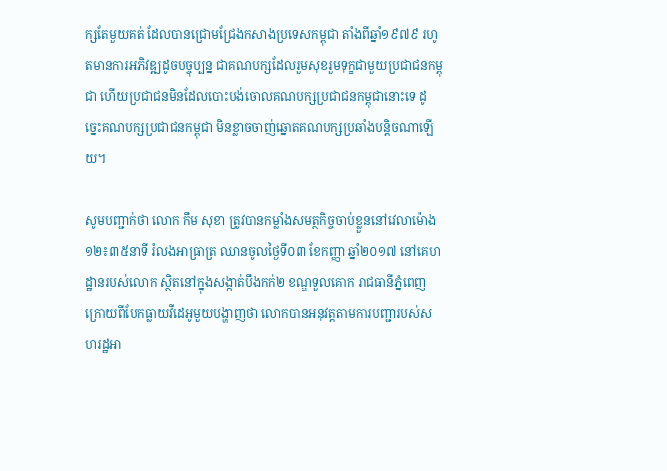ក្សតែមួយគត់ ដែលបានជ្រោមជ្រែងកសាងប្រទេសកម្ពុជា តាំងពីឆ្នាំ១៩៧៩ រហូតមានការអភិវឌ្ឍដូចបច្ចុប្បន្ន ជាគណបក្សដែលរួមសុខរួមទុក្ខជាមួយប្រជាជនកម្ពុជា ហើយប្រជាជនមិនដែលបោះបង់ចោលគណបក្សប្រជាជនកម្ពុជានោះទេ ដូច្នេះគណបក្សប្រជាជនកម្ពុជា មិនខ្លាចចាញ់ឆ្នោតគណបក្សប្រឆាំងបន្តិចណាឡើយ។

សូមបញ្ជាក់ថា លោក កឹម សុខា ត្រូវបានកម្លាំងសមត្ថកិច្ចចាប់ខ្លួននៅវេលាម៉ោង ១២៖៣៥នាទី រំលងអាធ្រាត្រ ឈានចូលថ្ងៃទី០៣ ខែកញ្ញា ឆ្នាំ២០១៧ នៅគេហដ្ឋានរបស់លោក ស្ថិតនៅក្នុងសង្កាត់បឹងកក់២ ខណ្ឌទួលគោក រាជធានីភ្នំពេញ ក្រោយពីបែកធ្លាយវីដេអូមួយបង្ហាញថា លោកបានអនុវត្តតាមការបញ្ជារបស់សហរដ្ឋអា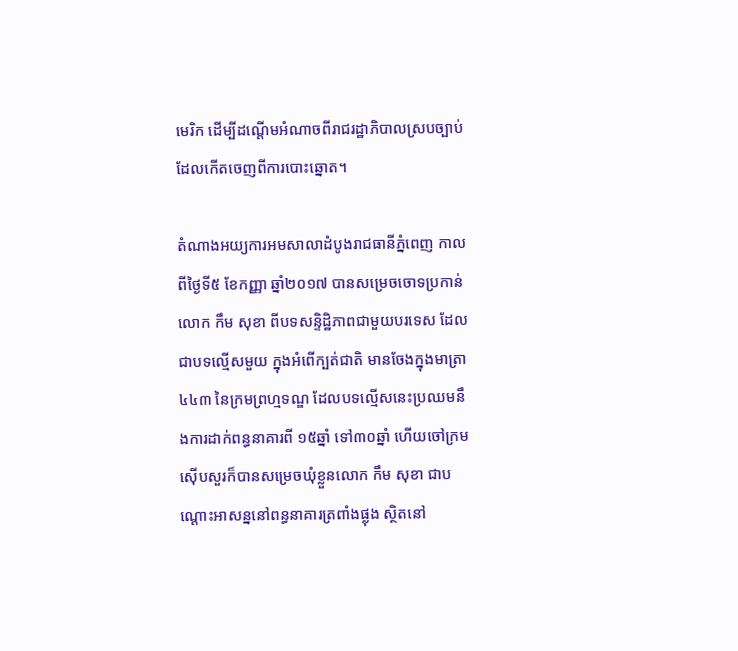មេរិក ដើម្បីដណ្តើមអំណាចពីរាជរដ្ឋាភិបាលស្របច្បាប់ ដែលកើតចេញពីការបោះឆ្នោត។

តំណាងអយ្យការអមសាលាដំបូងរាជធានីភ្នំពេញ កាលពីថ្ងៃទី៥ ខែកញ្ញា ឆ្នាំ២០១៧ បានសម្រេចចោទប្រកាន់លោក កឹម សុខា ពីបទសន្ទិដ្ឋិភាពជាមួយបរទេស ដែលជាបទល្មើសមួយ ក្នុងអំពើក្បត់ជាតិ មានចែងក្នុងមាត្រា៤៤៣ នៃក្រមព្រហ្មទណ្ឌ ដែលបទល្មើសនេះប្រឈមនឹងការដាក់ពន្ធនាគារពី ១៥ឆ្នាំ ទៅ៣០ឆ្នាំ ហើយចៅក្រមស៊ើបសួរក៏បានសម្រេចឃុំខ្លួនលោក កឹម សុខា ជាបណ្តោះអាសន្ននៅពន្ធនាគារត្រពាំងផ្លុង ស្ថិតនៅ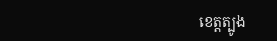ខេត្តត្បូង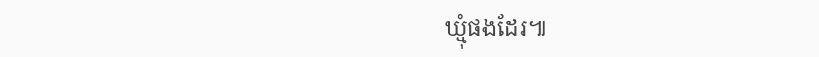ឃ្មុំផងដែរ៕